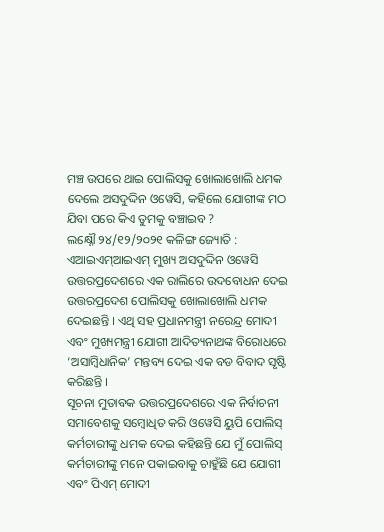ମଞ୍ଚ ଉପରେ ଥାଇ ପୋଲିସକୁ ଖୋଲାଖୋଲି ଧମକ ଦେଲେ ଅସଦୁଦ୍ଦିନ ଓୱେସି, କହିଲେ ଯୋଗୀଙ୍କ ମଠ ଯିବା ପରେ କିଏ ତୁମକୁ ବଞ୍ଚାଇବ ?
ଲକ୍ଷ୍ନୌ ୨୪/୧୨/୨୦୨୧ କଳିଙ୍ଗ ଜ୍ୟୋତି : ଏଆଇଏମ୍ଆଇଏମ୍ ମୁଖ୍ୟ ଅସଦୁଦ୍ଦିନ ଓୱେସି ଉତ୍ତରପ୍ରଦେଶରେ ଏକ ରାଲିରେ ଉଦବୋଧନ ଦେଇ ଉତ୍ତରପ୍ରଦେଶ ପୋଲିସକୁ ଖୋଲାଖୋଲି ଧମକ ଦେଇଛନ୍ତି । ଏଥି ସହ ପ୍ରଧାନମନ୍ତ୍ରୀ ନରେନ୍ଦ୍ର ମୋଦୀ ଏବଂ ମୁଖ୍ୟମନ୍ତ୍ରୀ ଯୋଗୀ ଆଦିତ୍ୟନାଥଙ୍କ ବିରୋଧରେ ‘ଅସାମ୍ବିଧାନିକ’ ମନ୍ତବ୍ୟ ଦେଇ ଏକ ବଡ ବିବାଦ ସୃଷ୍ଟି କରିଛନ୍ତି ।
ସୂଚନା ମୁତାବକ ଉତ୍ତରପ୍ରଦେଶରେ ଏକ ନିର୍ବାଚନୀ ସମାବେଶକୁ ସମ୍ବୋଧିତ କରି ଓୱେସି ୟୁପି ପୋଲିସ୍ କର୍ମଚାରୀଙ୍କୁ ଧମକ ଦେଇ କହିଛନ୍ତି ଯେ ମୁଁ ପୋଲିସ୍ କର୍ମଚାରୀଙ୍କୁ ମନେ ପକାଇବାକୁ ଚାହୁଁଛି ଯେ ଯୋଗୀ ଏବଂ ପିଏମ୍ ମୋଦୀ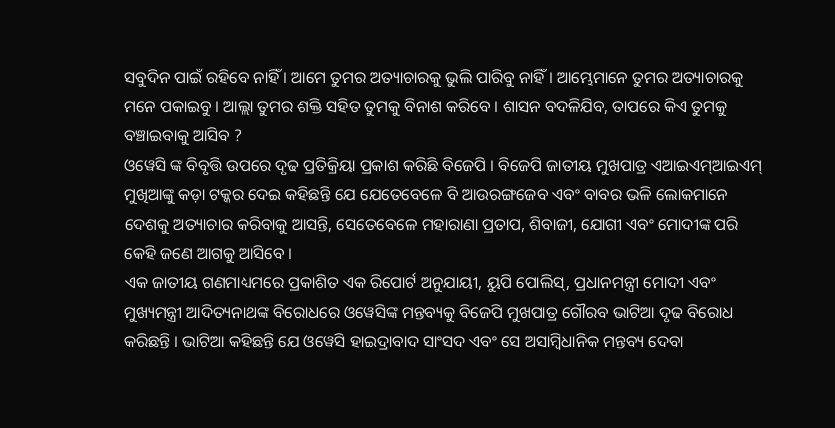ସବୁଦିନ ପାଇଁ ରହିବେ ନାହିଁ । ଆମେ ତୁମର ଅତ୍ୟାଚାରକୁ ଭୁଲି ପାରିବୁ ନାହିଁ । ଆମ୍ଭେମାନେ ତୁମର ଅତ୍ୟାଚାରକୁ ମନେ ପକାଇବୁ । ଆଲ୍ଲା ତୁମର ଶକ୍ତି ସହିତ ତୁମକୁ ବିନାଶ କରିବେ । ଶାସନ ବଦଳିଯିବ, ତାପରେ କିଏ ତୁମକୁ ବଞ୍ଚାଇବାକୁ ଆସିବ ?
ଓୱେସି ଙ୍କ ବିବୃତ୍ତି ଉପରେ ଦୃଢ ପ୍ରତିକ୍ରିୟା ପ୍ରକାଶ କରିଛି ବିଜେପି । ବିଜେପି ଜାତୀୟ ମୁଖପାତ୍ର ଏଆଇଏମ୍ଆଇଏମ୍ ମୁଖିଆଙ୍କୁ କଡ଼ା ଟକ୍କର ଦେଇ କହିଛନ୍ତି ଯେ ଯେତେବେଳେ ବି ଆଉରଙ୍ଗଜେବ ଏବଂ ବାବର ଭଳି ଲୋକମାନେ ଦେଶକୁ ଅତ୍ୟାଚାର କରିବାକୁ ଆସନ୍ତି, ସେତେବେଳେ ମହାରାଣା ପ୍ରତାପ, ଶିବାଜୀ, ଯୋଗୀ ଏବଂ ମୋଦୀଙ୍କ ପରି କେହି ଜଣେ ଆଗକୁ ଆସିବେ ।
ଏକ ଜାତୀୟ ଗଣମାଧ୍ୟମରେ ପ୍ରକାଶିତ ଏକ ରିପୋର୍ଟ ଅନୁଯାୟୀ, ୟୁପି ପୋଲିସ୍, ପ୍ରଧାନମନ୍ତ୍ରୀ ମୋଦୀ ଏବଂ ମୁଖ୍ୟମନ୍ତ୍ରୀ ଆଦିତ୍ୟନାଥଙ୍କ ବିରୋଧରେ ଓୱେସିଙ୍କ ମନ୍ତବ୍ୟକୁ ବିଜେପି ମୁଖପାତ୍ର ଗୌରବ ଭାଟିଆ ଦୃଢ ବିରୋଧ କରିଛନ୍ତି । ଭାଟିଆ କହିଛନ୍ତି ଯେ ଓୱେସି ହାଇଦ୍ରାବାଦ ସାଂସଦ ଏବଂ ସେ ଅସାମ୍ବିଧାନିକ ମନ୍ତବ୍ୟ ଦେବା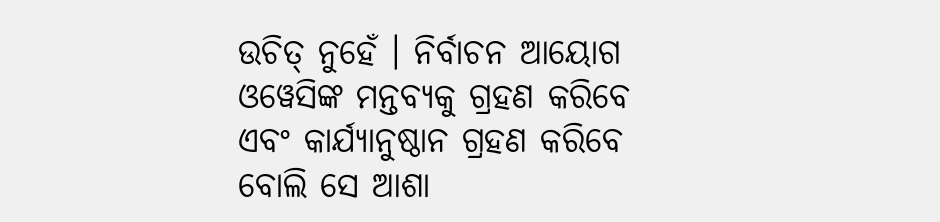ଉଚିତ୍ ନୁହେଁ । ନିର୍ବାଚନ ଆୟୋଗ ଓୱେସିଙ୍କ ମନ୍ତବ୍ୟକୁ ଗ୍ରହଣ କରିବେ ଏବଂ କାର୍ଯ୍ୟାନୁଷ୍ଠାନ ଗ୍ରହଣ କରିବେ ବୋଲି ସେ ଆଶା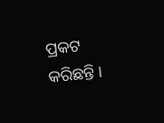ପ୍ରକଟ କରିଛନ୍ତି ।